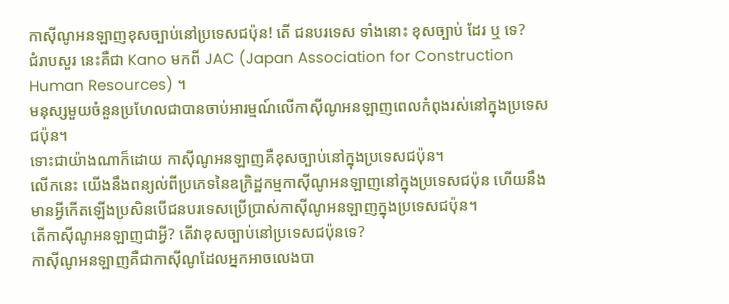កាស៊ីណូអនឡាញខុសច្បាប់នៅប្រទេសជប៉ុន! តើ ជនបរទេស ទាំងនោះ ខុសច្បាប់ ដែរ ឬ ទេ?
ជំរាបសួរ នេះគឺជា Kano មកពី JAC (Japan Association for Construction Human Resources) ។
មនុស្សមួយចំនួនប្រហែលជាបានចាប់អារម្មណ៍លើកាស៊ីណូអនឡាញពេលកំពុងរស់នៅក្នុងប្រទេសជប៉ុន។
ទោះជាយ៉ាងណាក៏ដោយ កាស៊ីណូអនឡាញគឺខុសច្បាប់នៅក្នុងប្រទេសជប៉ុន។
លើកនេះ យើងនឹងពន្យល់ពីប្រភេទនៃឧក្រិដ្ឋកម្មកាស៊ីណូអនឡាញនៅក្នុងប្រទេសជប៉ុន ហើយនឹងមានអ្វីកើតឡើងប្រសិនបើជនបរទេសប្រើប្រាស់កាស៊ីណូអនឡាញក្នុងប្រទេសជប៉ុន។
តើកាស៊ីណូអនឡាញជាអ្វី? តើវាខុសច្បាប់នៅប្រទេសជប៉ុនទេ?
កាស៊ីណូអនឡាញគឺជាកាស៊ីណូដែលអ្នកអាចលេងបា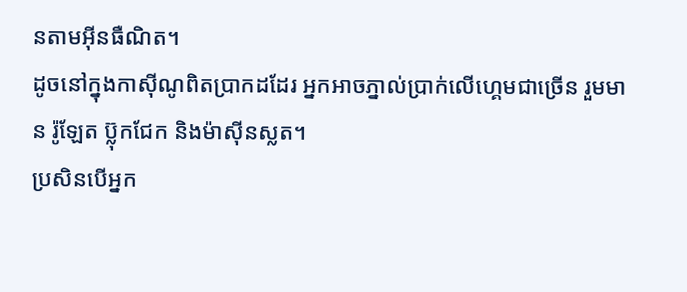នតាមអ៊ីនធឺណិត។
ដូចនៅក្នុងកាស៊ីណូពិតប្រាកដដែរ អ្នកអាចភ្នាល់ប្រាក់លើហ្គេមជាច្រើន រួមមាន រ៉ូឡែត ប៊្លុកជែក និងម៉ាស៊ីនស្លត។
ប្រសិនបើអ្នក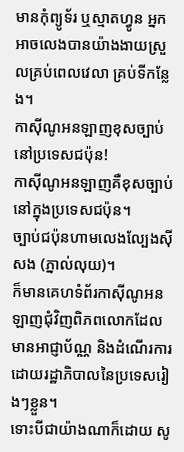មានកុំព្យូទ័រ ឬស្មាតហ្វូន អ្នកអាចលេងបានយ៉ាងងាយស្រួលគ្រប់ពេលវេលា គ្រប់ទីកន្លែង។
កាស៊ីណូអនឡាញខុសច្បាប់នៅប្រទេសជប៉ុន!
កាស៊ីណូអនឡាញគឺខុសច្បាប់នៅក្នុងប្រទេសជប៉ុន។
ច្បាប់ជប៉ុនហាមលេងល្បែងស៊ីសង (ភ្នាល់លុយ)។
ក៏មានគេហទំព័រកាស៊ីណូអនឡាញជុំវិញពិភពលោកដែលមានអាជ្ញាប័ណ្ណ និងដំណើរការដោយរដ្ឋាភិបាលនៃប្រទេសរៀងៗខ្លួន។
ទោះបីជាយ៉ាងណាក៏ដោយ សូ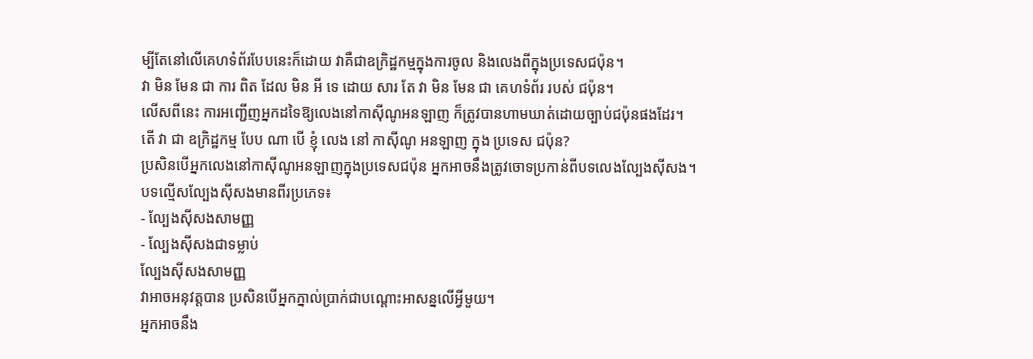ម្បីតែនៅលើគេហទំព័របែបនេះក៏ដោយ វាគឺជាឧក្រិដ្ឋកម្មក្នុងការចូល និងលេងពីក្នុងប្រទេសជប៉ុន។
វា មិន មែន ជា ការ ពិត ដែល មិន អី ទេ ដោយ សារ តែ វា មិន មែន ជា គេហទំព័រ របស់ ជប៉ុន។
លើសពីនេះ ការអញ្ជើញអ្នកដទៃឱ្យលេងនៅកាស៊ីណូអនឡាញ ក៏ត្រូវបានហាមឃាត់ដោយច្បាប់ជប៉ុនផងដែរ។
តើ វា ជា ឧក្រិដ្ឋកម្ម បែប ណា បើ ខ្ញុំ លេង នៅ កាស៊ីណូ អនឡាញ ក្នុង ប្រទេស ជប៉ុន?
ប្រសិនបើអ្នកលេងនៅកាស៊ីណូអនឡាញក្នុងប្រទេសជប៉ុន អ្នកអាចនឹងត្រូវចោទប្រកាន់ពីបទលេងល្បែងស៊ីសង។
បទល្មើសល្បែងស៊ីសងមានពីរប្រភេទ៖
- ល្បែងស៊ីសងសាមញ្ញ
- ល្បែងស៊ីសងជាទម្លាប់
ល្បែងស៊ីសងសាមញ្ញ
វាអាចអនុវត្តបាន ប្រសិនបើអ្នកភ្នាល់ប្រាក់ជាបណ្តោះអាសន្នលើអ្វីមួយ។
អ្នកអាចនឹង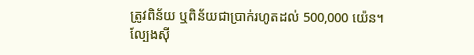ត្រូវពិន័យ ឬពិន័យជាប្រាក់រហូតដល់ 500,000 យ៉េន។
ល្បែងស៊ី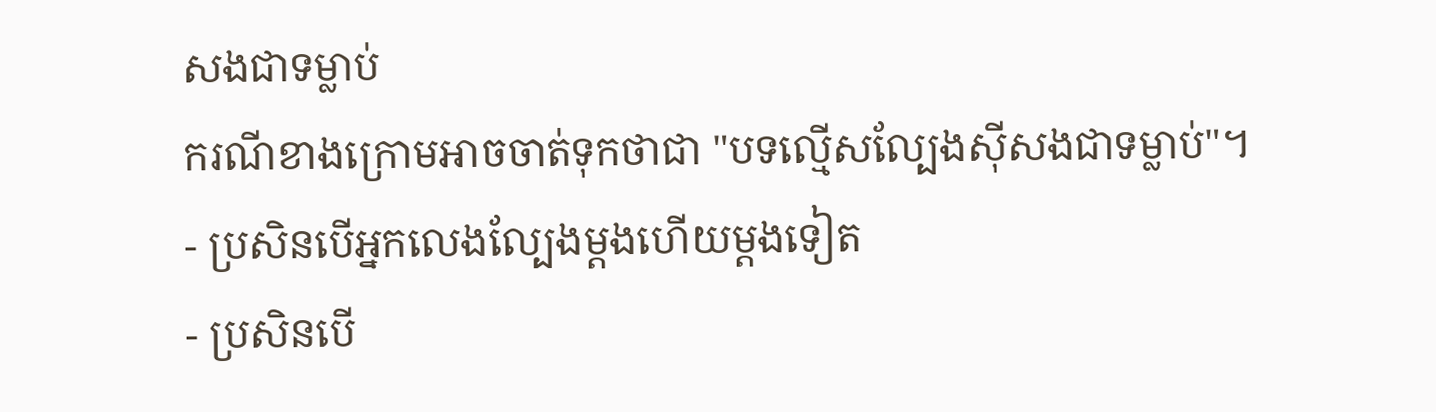សងជាទម្លាប់
ករណីខាងក្រោមអាចចាត់ទុកថាជា "បទល្មើសល្បែងស៊ីសងជាទម្លាប់"។
- ប្រសិនបើអ្នកលេងល្បែងម្តងហើយម្តងទៀត
- ប្រសិនបើ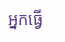អ្នកធ្វើ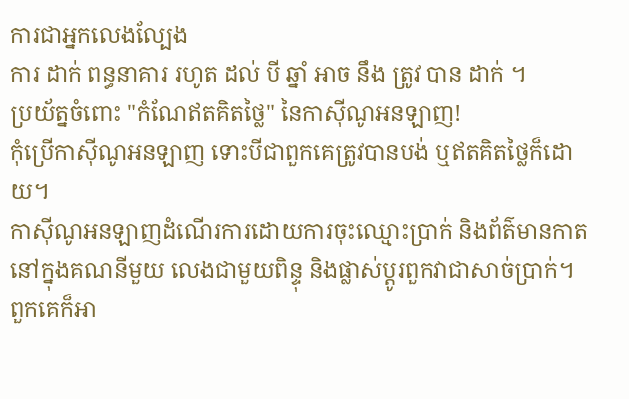ការជាអ្នកលេងល្បែង
ការ ដាក់ ពន្ធនាគារ រហូត ដល់ បី ឆ្នាំ អាច នឹង ត្រូវ បាន ដាក់ ។
ប្រយ័ត្នចំពោះ "កំណែឥតគិតថ្លៃ" នៃកាស៊ីណូអនឡាញ!
កុំប្រើកាស៊ីណូអនឡាញ ទោះបីជាពួកគេត្រូវបានបង់ ឬឥតគិតថ្លៃក៏ដោយ។
កាស៊ីណូអនឡាញដំណើរការដោយការចុះឈ្មោះប្រាក់ និងព័ត៌មានកាតនៅក្នុងគណនីមួយ លេងជាមួយពិន្ទុ និងផ្លាស់ប្តូរពួកវាជាសាច់ប្រាក់។
ពួកគេក៏អា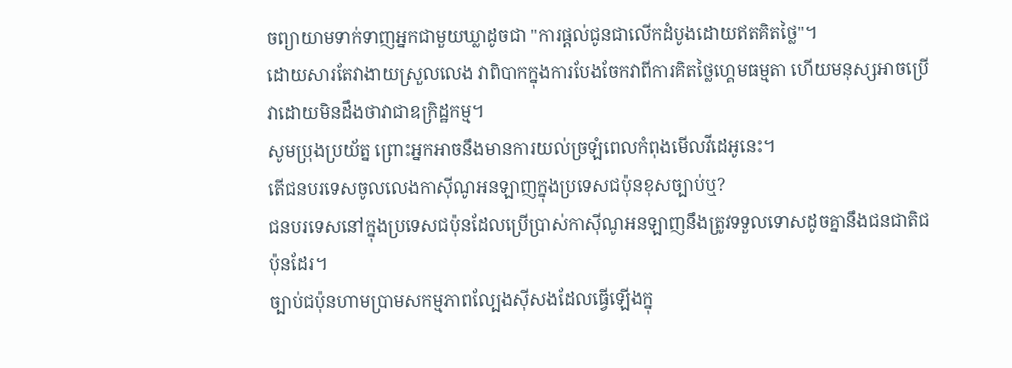ចព្យាយាមទាក់ទាញអ្នកជាមួយឃ្លាដូចជា "ការផ្តល់ជូនជាលើកដំបូងដោយឥតគិតថ្លៃ"។
ដោយសារតែវាងាយស្រួលលេង វាពិបាកក្នុងការបែងចែកវាពីការគិតថ្លៃហ្គេមធម្មតា ហើយមនុស្សអាចប្រើវាដោយមិនដឹងថាវាជាឧក្រិដ្ឋកម្ម។
សូមប្រុងប្រយ័ត្ន ព្រោះអ្នកអាចនឹងមានការយល់ច្រឡំពេលកំពុងមើលវីដេអូនេះ។
តើជនបរទេសចូលលេងកាស៊ីណូអនឡាញក្នុងប្រទេសជប៉ុនខុសច្បាប់ឬ?
ជនបរទេសនៅក្នុងប្រទេសជប៉ុនដែលប្រើប្រាស់កាស៊ីណូអនឡាញនឹងត្រូវទទួលទោសដូចគ្នានឹងជនជាតិជប៉ុនដែរ។
ច្បាប់ជប៉ុនហាមប្រាមសកម្មភាពល្បែងស៊ីសងដែលធ្វើឡើងក្នុ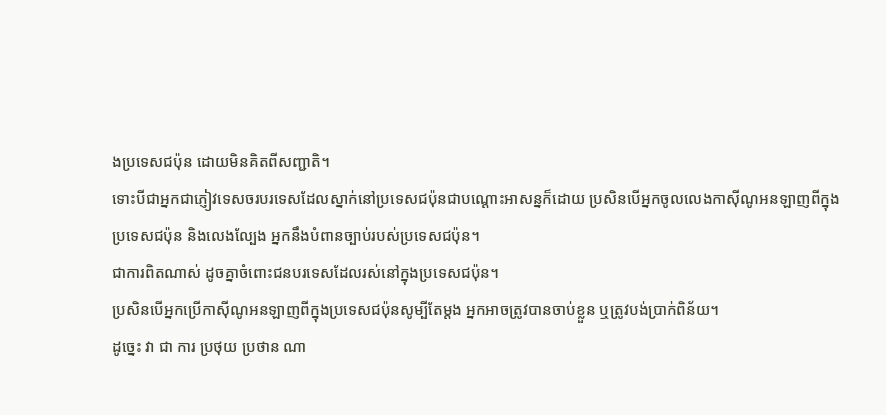ងប្រទេសជប៉ុន ដោយមិនគិតពីសញ្ជាតិ។
ទោះបីជាអ្នកជាភ្ញៀវទេសចរបរទេសដែលស្នាក់នៅប្រទេសជប៉ុនជាបណ្តោះអាសន្នក៏ដោយ ប្រសិនបើអ្នកចូលលេងកាស៊ីណូអនឡាញពីក្នុងប្រទេសជប៉ុន និងលេងល្បែង អ្នកនឹងបំពានច្បាប់របស់ប្រទេសជប៉ុន។
ជាការពិតណាស់ ដូចគ្នាចំពោះជនបរទេសដែលរស់នៅក្នុងប្រទេសជប៉ុន។
ប្រសិនបើអ្នកប្រើកាស៊ីណូអនឡាញពីក្នុងប្រទេសជប៉ុនសូម្បីតែម្តង អ្នកអាចត្រូវបានចាប់ខ្លួន ឬត្រូវបង់ប្រាក់ពិន័យ។
ដូច្នេះ វា ជា ការ ប្រថុយ ប្រថាន ណា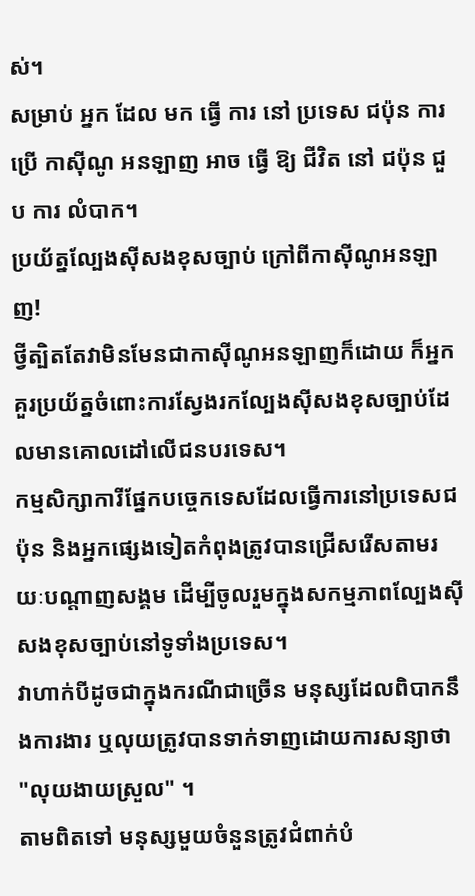ស់។
សម្រាប់ អ្នក ដែល មក ធ្វើ ការ នៅ ប្រទេស ជប៉ុន ការ ប្រើ កាស៊ីណូ អនឡាញ អាច ធ្វើ ឱ្យ ជីវិត នៅ ជប៉ុន ជួប ការ លំបាក។
ប្រយ័ត្នល្បែងស៊ីសងខុសច្បាប់ ក្រៅពីកាស៊ីណូអនឡាញ!
ថ្វីត្បិតតែវាមិនមែនជាកាស៊ីណូអនឡាញក៏ដោយ ក៏អ្នកគួរប្រយ័ត្នចំពោះការស្វែងរកល្បែងស៊ីសងខុសច្បាប់ដែលមានគោលដៅលើជនបរទេស។
កម្មសិក្សាការីផ្នែកបច្ចេកទេសដែលធ្វើការនៅប្រទេសជប៉ុន និងអ្នកផ្សេងទៀតកំពុងត្រូវបានជ្រើសរើសតាមរយៈបណ្តាញសង្គម ដើម្បីចូលរួមក្នុងសកម្មភាពល្បែងស៊ីសងខុសច្បាប់នៅទូទាំងប្រទេស។
វាហាក់បីដូចជាក្នុងករណីជាច្រើន មនុស្សដែលពិបាកនឹងការងារ ឬលុយត្រូវបានទាក់ទាញដោយការសន្យាថា "លុយងាយស្រួល" ។
តាមពិតទៅ មនុស្សមួយចំនួនត្រូវជំពាក់បំ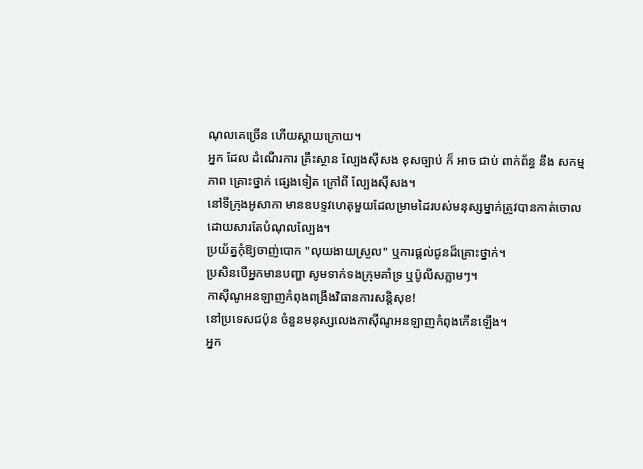ណុលគេច្រើន ហើយស្ដាយក្រោយ។
អ្នក ដែល ដំណើរការ គ្រឹះស្ថាន ល្បែងស៊ីសង ខុសច្បាប់ ក៏ អាច ជាប់ ពាក់ព័ន្ធ នឹង សកម្មភាព គ្រោះថ្នាក់ ផ្សេងទៀត ក្រៅពី ល្បែងស៊ីសង។
នៅទីក្រុងអូសាកា មានឧបទ្ទវហេតុមួយដែលម្រាមដៃរបស់មនុស្សម្នាក់ត្រូវបានកាត់ចោលដោយសារតែបំណុលល្បែង។
ប្រយ័ត្នកុំឱ្យចាញ់បោក "លុយងាយស្រួល" ឬការផ្តល់ជូនដ៏គ្រោះថ្នាក់។
ប្រសិនបើអ្នកមានបញ្ហា សូមទាក់ទងក្រុមគាំទ្រ ឬប៉ូលីសភ្លាមៗ។
កាស៊ីណូអនឡាញកំពុងពង្រឹងវិធានការសន្តិសុខ!
នៅប្រទេសជប៉ុន ចំនួនមនុស្សលេងកាស៊ីណូអនឡាញកំពុងកើនឡើង។
អ្នក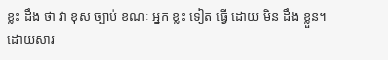ខ្លះ ដឹង ថា វា ខុស ច្បាប់ ខណៈ អ្នក ខ្លះ ទៀត ធ្វើ ដោយ មិន ដឹង ខ្លួន។
ដោយសារ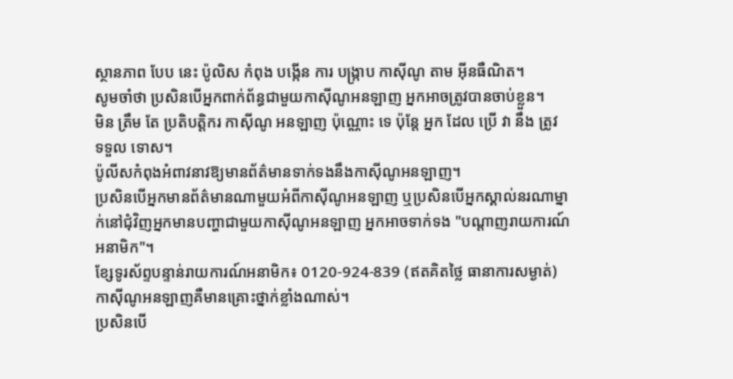ស្ថានភាព បែប នេះ ប៉ូលិស កំពុង បង្កើន ការ បង្ក្រាប កាស៊ីណូ តាម អ៊ីនធឺណិត។
សូមចាំថា ប្រសិនបើអ្នកពាក់ព័ន្ធជាមួយកាស៊ីណូអនឡាញ អ្នកអាចត្រូវបានចាប់ខ្លួន។
មិន ត្រឹម តែ ប្រតិបត្តិករ កាស៊ីណូ អនឡាញ ប៉ុណ្ណោះ ទេ ប៉ុន្តែ អ្នក ដែល ប្រើ វា នឹង ត្រូវ ទទួល ទោស។
ប៉ូលីសកំពុងអំពាវនាវឱ្យមានព័ត៌មានទាក់ទងនឹងកាស៊ីណូអនឡាញ។
ប្រសិនបើអ្នកមានព័ត៌មានណាមួយអំពីកាស៊ីណូអនឡាញ ឬប្រសិនបើអ្នកស្គាល់នរណាម្នាក់នៅជុំវិញអ្នកមានបញ្ហាជាមួយកាស៊ីណូអនឡាញ អ្នកអាចទាក់ទង "បណ្តាញរាយការណ៍អនាមិក"។
ខ្សែទូរស័ព្ទបន្ទាន់រាយការណ៍អនាមិក៖ 0120-924-839 (ឥតគិតថ្លៃ ធានាការសម្ងាត់)
កាស៊ីណូអនឡាញគឺមានគ្រោះថ្នាក់ខ្លាំងណាស់។
ប្រសិនបើ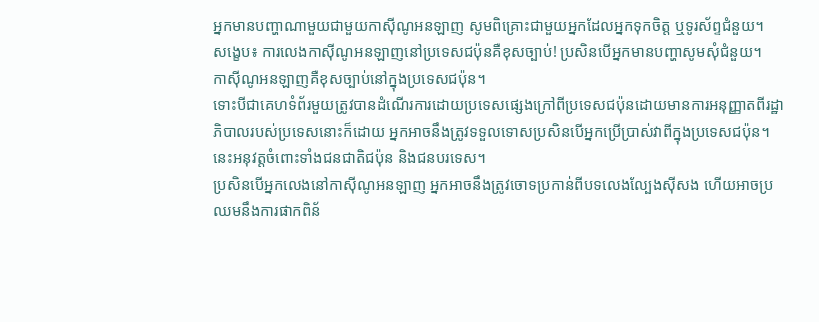អ្នកមានបញ្ហាណាមួយជាមួយកាស៊ីណូអនឡាញ សូមពិគ្រោះជាមួយអ្នកដែលអ្នកទុកចិត្ត ឬទូរស័ព្ទជំនួយ។
សង្ខេប៖ ការលេងកាស៊ីណូអនឡាញនៅប្រទេសជប៉ុនគឺខុសច្បាប់! ប្រសិនបើអ្នកមានបញ្ហាសូមសុំជំនួយ។
កាស៊ីណូអនឡាញគឺខុសច្បាប់នៅក្នុងប្រទេសជប៉ុន។
ទោះបីជាគេហទំព័រមួយត្រូវបានដំណើរការដោយប្រទេសផ្សេងក្រៅពីប្រទេសជប៉ុនដោយមានការអនុញ្ញាតពីរដ្ឋាភិបាលរបស់ប្រទេសនោះក៏ដោយ អ្នកអាចនឹងត្រូវទទួលទោសប្រសិនបើអ្នកប្រើប្រាស់វាពីក្នុងប្រទេសជប៉ុន។
នេះអនុវត្តចំពោះទាំងជនជាតិជប៉ុន និងជនបរទេស។
ប្រសិនបើអ្នកលេងនៅកាស៊ីណូអនឡាញ អ្នកអាចនឹងត្រូវចោទប្រកាន់ពីបទលេងល្បែងស៊ីសង ហើយអាចប្រឈមនឹងការផាកពិន័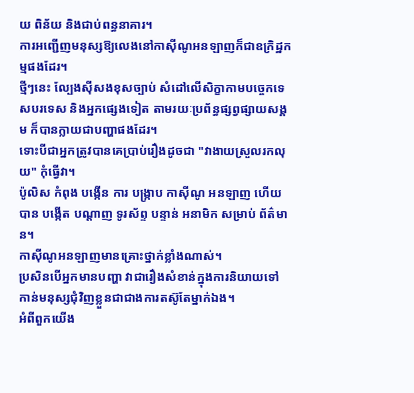យ ពិន័យ និងជាប់ពន្ធនាគារ។
ការអញ្ជើញមនុស្សឱ្យលេងនៅកាស៊ីណូអនឡាញក៏ជាឧក្រិដ្ឋកម្មផងដែរ។
ថ្មីៗនេះ ល្បែងស៊ីសងខុសច្បាប់ សំដៅលើសិក្ខាកាមបច្ចេកទេសបរទេស និងអ្នកផ្សេងទៀត តាមរយៈប្រព័ន្ធផ្សព្វផ្សាយសង្គម ក៏បានក្លាយជាបញ្ហាផងដែរ។
ទោះបីជាអ្នកត្រូវបានគេប្រាប់រឿងដូចជា "វាងាយស្រួលរកលុយ" កុំធ្វើវា។
ប៉ូលិស កំពុង បង្កើន ការ បង្ក្រាប កាស៊ីណូ អនឡាញ ហើយ បាន បង្កើត បណ្តាញ ទូរស័ព្ទ បន្ទាន់ អនាមិក សម្រាប់ ព័ត៌មាន។
កាស៊ីណូអនឡាញមានគ្រោះថ្នាក់ខ្លាំងណាស់។
ប្រសិនបើអ្នកមានបញ្ហា វាជារឿងសំខាន់ក្នុងការនិយាយទៅកាន់មនុស្សជុំវិញខ្លួនជាជាងការតស៊ូតែម្នាក់ឯង។
អំពីពួកយើង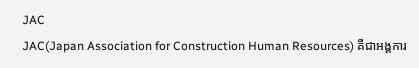JAC
JAC(Japan Association for Construction Human Resources) គឺជាអង្គការ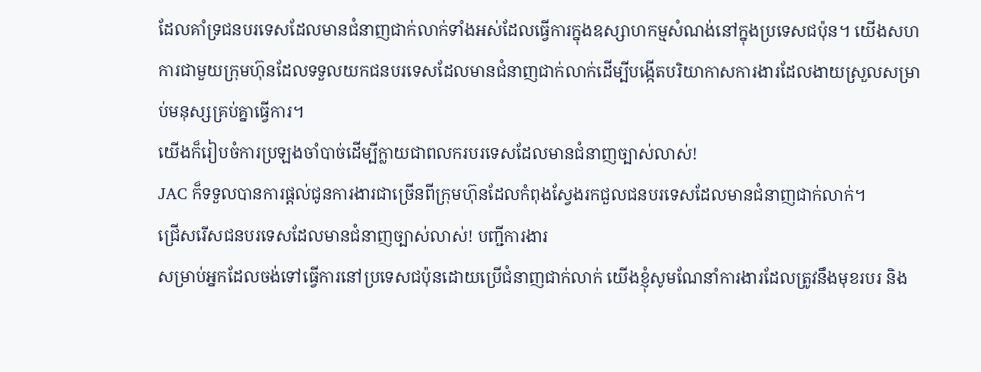ដែលគាំទ្រជនបរទេសដែលមានជំនាញជាក់លាក់ទាំងអស់ដែលធ្វើការក្នុងឧស្សាហកម្មសំណង់នៅក្នុងប្រទេសជប៉ុន។ យើងសហការជាមួយក្រុមហ៊ុនដែលទទួលយកជនបរទេសដែលមានជំនាញជាក់លាក់ដើម្បីបង្កើតបរិយាកាសការងារដែលងាយស្រួលសម្រាប់មនុស្សគ្រប់គ្នាធ្វើការ។
យើងក៏រៀបចំការប្រឡងចាំបាច់ដើម្បីក្លាយជាពលករបរទេសដែលមានជំនាញច្បាស់លាស់!
JAC ក៏ទទួលបានការផ្តល់ជូនការងារជាច្រើនពីក្រុមហ៊ុនដែលកំពុងស្វែងរកជួលជនបរទេសដែលមានជំនាញជាក់លាក់។
ជ្រើសរើសជនបរទេសដែលមានជំនាញច្បាស់លាស់! បញ្ជីការងារ
សម្រាប់អ្នកដែលចង់ទៅធ្វើការនៅប្រទេសជប៉ុនដោយប្រើជំនាញជាក់លាក់ យើងខ្ញុំសូមណែនាំការងារដែលត្រូវនឹងមុខរបរ និង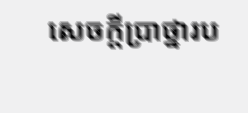សេចក្តីប្រាថ្នារប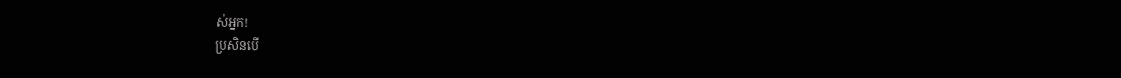ស់អ្នក!
ប្រសិនបើ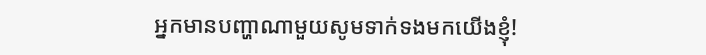អ្នកមានបញ្ហាណាមួយសូមទាក់ទងមកយើងខ្ញុំ!